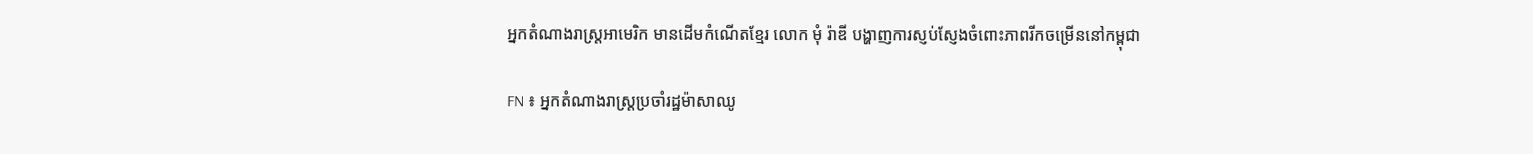អ្នកតំណាងរាស្រ្តអាមេរិក មានដើមកំណើតខ្មែរ លោក មុំ រ៉ាឌី បង្ហាញការស្ញប់ស្ញែងចំពោះភាពរីកចម្រើននៅកម្ពុជា

FN ៖ អ្នកតំណាងរាស្រ្តប្រចាំរដ្ឋម៉ាសាឈូ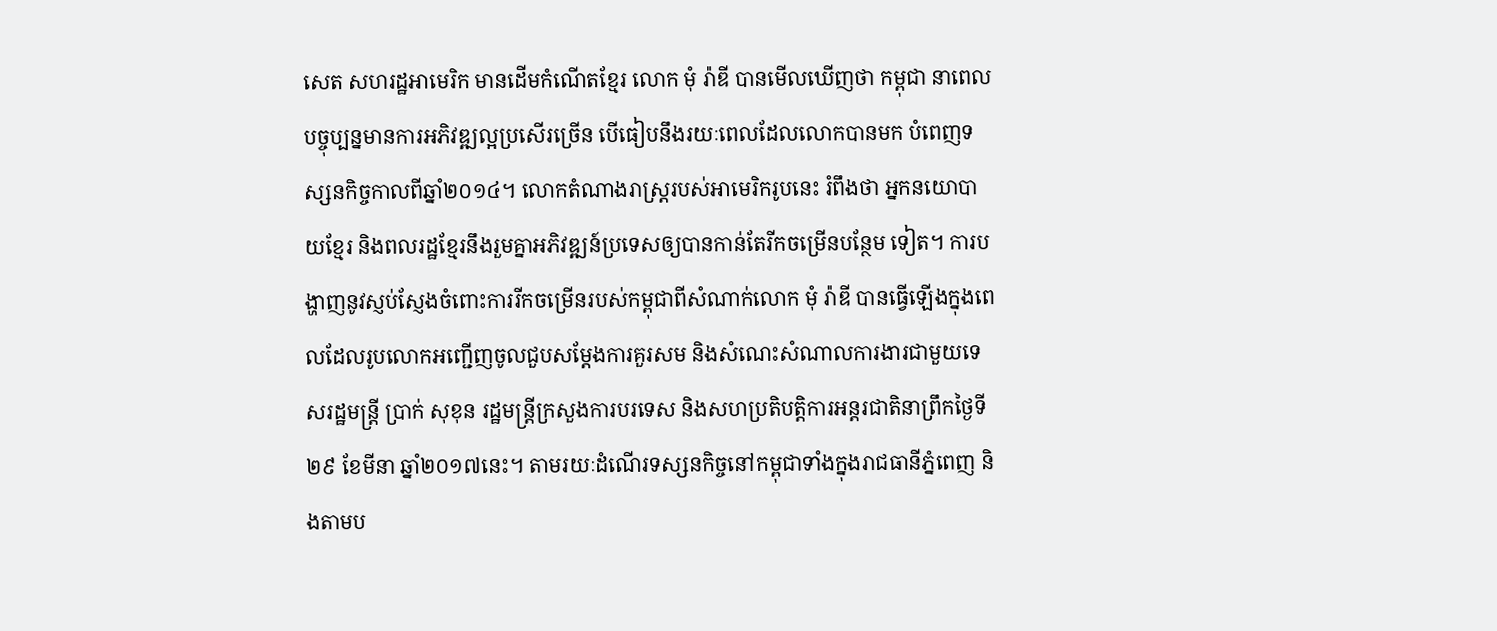សេត សហរដ្ឋអាមេរិក មានដើមកំណើតខ្មែរ លោក មុំ រ៉ាឌី បានមើលឃើញថា កម្ពុជា នាពេលបច្ចុប្បន្នមានការអភិវឌ្ឍល្អប្រសើរច្រើន បើធៀបនឹងរយៈពេលដែលលោកបានមក បំពេញទស្សនកិច្ចកាលពីឆ្នាំ២០១៤។ លោកតំណាងរាស្រ្តរបស់អាមេរិករូបនេះ រំពឹងថា អ្នកនយោបាយខ្មែរ និងពលរដ្ឋខ្មែរនឹងរួមគ្នាអភិវឌ្ឍន៍ប្រទេសឲ្យបានកាន់តែរីកចម្រើនបន្ថែម ទៀត។ ការបង្ហាញនូវស្ញប់ស្ញែងចំពោះការរីកចម្រើនរបស់កម្ពុជាពីសំណាក់លោក មុំ រ៉ាឌី បានធ្វើឡើងក្នុងពេលដែលរូបលោកអញ្ជើញចូលជួបសម្តែងការគួរសម និងសំណេះសំណាលការងារជាមួយទេសរដ្ឋមន្រ្តី ប្រាក់ សុខុន រដ្ឋមន្រ្តីក្រសួងការបរទេស និងសហប្រតិបត្តិការអន្តរជាតិនាព្រឹកថ្ងៃទី២៩ ខែមីនា ឆ្នាំ២០១៧នេះ។ តាមរយៈដំណើរទស្សនកិច្ចនៅកម្ពុជាទាំងក្នុងរាជធានីភ្នំពេញ និងតាមប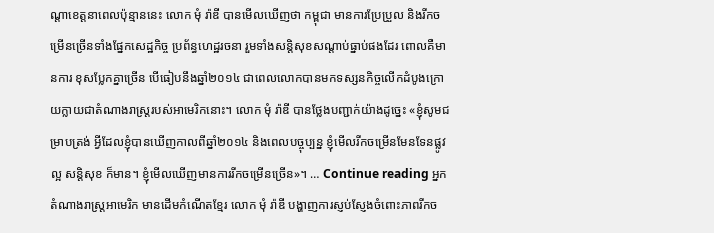ណ្តាខេត្តនាពេលប៉ុន្មាននេះ លោក មុំ រ៉ាឌី បានមើលឃើញថា កម្ពុជា មានការប្រែប្រួល និងរីកចម្រើនច្រើនទាំងផ្នែកសេដ្ឋកិច្ច ប្រព័ន្ធហេដ្ឋរចនា រួមទាំងសន្តិសុខសណ្តាប់ធ្នាប់ផងដែរ ពោលគឺមានការ ខុសប្លែកគ្នាច្រើន បើធៀបនឹងឆ្នាំ២០១៤ ជាពេលលោកបានមកទស្សនកិច្ចលើកដំបូងក្រោយក្លាយជាតំណាងរាស្រ្តរបស់អាមេរិកនោះ។ លោក មុំ រ៉ាឌី បានថ្លែងបញ្ជាក់យ៉ាងដូច្នេះ «ខ្ញុំសូមជម្រាបត្រង់ អ្វីដែលខ្ញុំបានឃើញកាលពីឆ្នាំ២០១៤ និងពេលបច្ចុប្បន្ន ខ្ញុំមើលរីកចម្រើនមែនទែនផ្លូវល្អ សន្តិសុខ ក៏មាន។ ខ្ញុំមើលឃើញមានការរីកចម្រើនច្រើន»។ … Continue reading អ្នកតំណាងរាស្រ្តអាមេរិក មានដើមកំណើតខ្មែរ លោក មុំ រ៉ាឌី បង្ហាញការស្ញប់ស្ញែងចំពោះភាពរីកច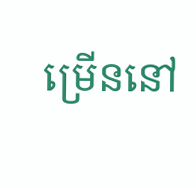ម្រើននៅ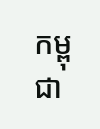កម្ពុជា